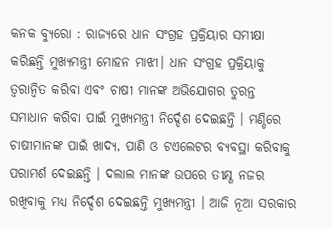କନକ ବ୍ୟୁରୋ : ରାଜ୍ୟରେ ଧାନ ସଂଗ୍ରହ ପ୍ରକ୍ରିୟାର ସମୀକ୍ଷା କରିଛନ୍ତି ମୁଖ୍ୟମନ୍ତ୍ରୀ ମୋହନ ମାଝୀ। ଧାନ ସଂଗ୍ରହ ପ୍ରକ୍ରିୟାକୁ ତ୍ବରାନ୍ବିତ କରିବା ଏବଂ ଚାଷୀ ମାନଙ୍କ ଅଭିଯୋଗର ତୁରନ୍ତ ସମାଧାନ କରିବା ପାଇଁ ମୁଖ୍ୟମନ୍ତ୍ରୀ ନିର୍ଦ୍ଦେଶ ଦେଇଛନ୍ତି । ମଣ୍ଡିରେ ଚାଷୀମାନଙ୍କ ପାଇଁ ଖାଦ୍ୟ, ପାଣି ଓ ଟଏଲେଟର ବ୍ୟବସ୍ଥା କରିବାକୁ ପରାମର୍ଶ ଦେଇଛନ୍ତି । ଦଲାଲ ମାନଙ୍କ ଉପରେ ତୀକ୍ଷ୍ଣ ନଜର ରଖିବାକୁ ମଧ୍ୟ ନିର୍ଦ୍ଦେଶ ଦେଇଛନ୍ତି ମୁଖ୍ୟମନ୍ତ୍ରୀ । ଆଜି ନୂଆ ସରକାର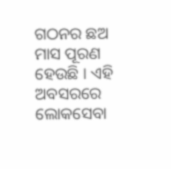ଗଠନର ଛଅ ମାସ ପୂରଣ ହେଉଛି । ଏହି ଅବସରରେ ଲୋକସେବା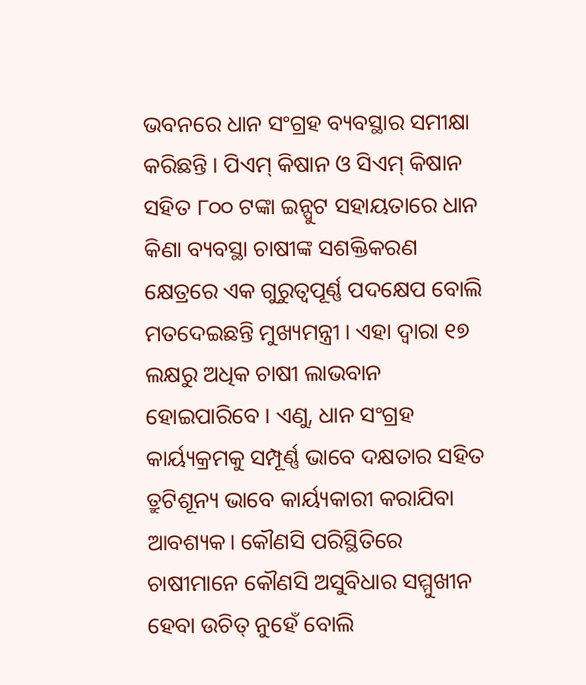ଭବନରେ ଧାନ ସଂଗ୍ରହ ବ୍ୟବସ୍ଥାର ସମୀକ୍ଷା କରିଛନ୍ତି । ପିଏମ୍ କିଷାନ ଓ ସିଏମ୍ କିଷାନ ସହିତ ୮୦୦ ଟଙ୍କା ଇନ୍ପୁଟ ସହାୟତାରେ ଧାନ କିଣା ବ୍ୟବସ୍ଥା ଚାଷୀଙ୍କ ସଶକ୍ତିକରଣ କ୍ଷେତ୍ରରେ ଏକ ଗୁରୁତ୍ବପୂର୍ଣ୍ଣ ପଦକ୍ଷେପ ବୋଲି ମତଦେଇଛନ୍ତି ମୁଖ୍ୟମନ୍ତ୍ରୀ । ଏହା ଦ୍ବାରା ୧୭ ଲକ୍ଷରୁ ଅଧିକ ଚାଷୀ ଲାଭବାନ ହୋଇପାରିବେ । ଏଣୁ, ଧାନ ସଂଗ୍ରହ କାର୍ୟ୍ୟକ୍ରମକୁ ସମ୍ପୂର୍ଣ୍ଣ ଭାବେ ଦକ୍ଷତାର ସହିତ ତ୍ରୁଟିଶୂନ୍ୟ ଭାବେ କାର୍ୟ୍ୟକାରୀ କରାଯିବା ଆବଶ୍ୟକ। କୌଣସି ପରିସ୍ଥିତିରେ ଚାଷୀମାନେ କୌଣସି ଅସୁବିଧାର ସମ୍ମୁଖୀନ ହେବା ଉଚିତ୍ ନୁହେଁ ବୋଲି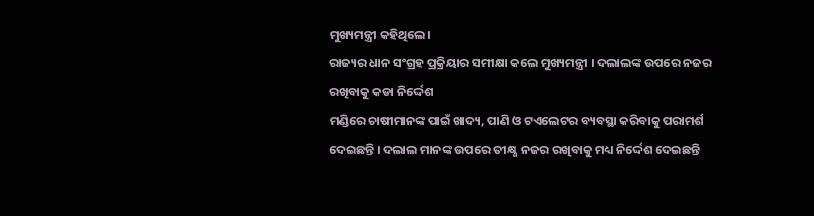ମୁଖ୍ୟମନ୍ତ୍ରୀ କହିଥିଲେ।
ରାଜ୍ୟର ଧାନ ସଂଗ୍ରହ ପ୍ରକ୍ରିୟାର ସମୀକ୍ଷା କଲେ ମୁଖ୍ୟମନ୍ତ୍ରୀ । ଦଲାଲଙ୍କ ଉପରେ ନଜର ରଖିବାକୁ କଡା ନିର୍ଦ୍ଦେଶ
ମଣ୍ଡିରେ ଚାଷୀମାନଙ୍କ ପାଇଁ ଖାଦ୍ୟ, ପାଣି ଓ ଟଏଲେଟର ବ୍ୟବସ୍ଥା କରିବାକୁ ପରାମର୍ଶ ଦେଇଛନ୍ତି । ଦଲାଲ ମାନଙ୍କ ଉପରେ ତୀକ୍ଷ୍ଣ ନଜର ରଖିବାକୁ ମଧ୍ୟ ନିର୍ଦ୍ଦେଶ ଦେଇଛନ୍ତି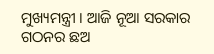ମୁଖ୍ୟମନ୍ତ୍ରୀ । ଆଜି ନୂଆ ସରକାର ଗଠନର ଛଅ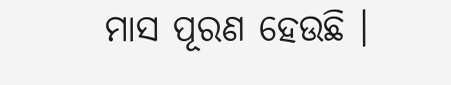ମାସ ପୂରଣ ହେଉଛି ।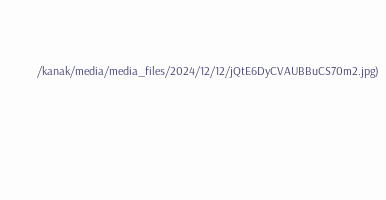/kanak/media/media_files/2024/12/12/jQtE6DyCVAUBBuCS70m2.jpg)